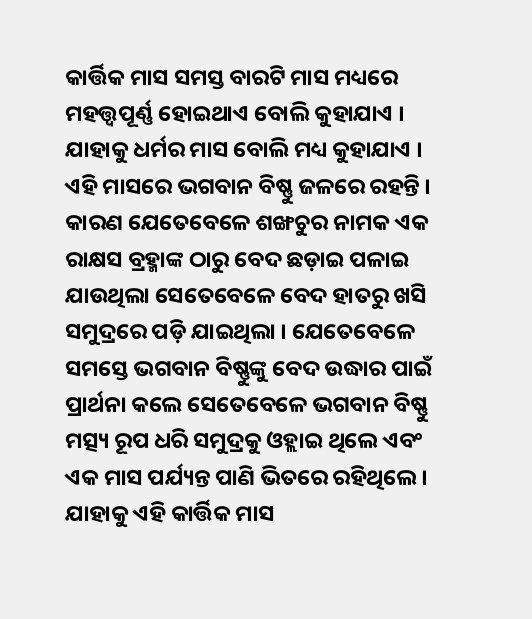କାର୍ତ୍ତିକ ମାସ ସମସ୍ତ ବାରଟି ମାସ ମଧ୍ୟରେ ମହତ୍ତ୍ୱପୂର୍ଣ୍ଣ ହୋଇଥାଏ ବୋଲି କୁହାଯାଏ । ଯାହାକୁ ଧର୍ମର ମାସ ବୋଲି ମଧ୍ୟ କୁହାଯାଏ । ଏହି ମାସରେ ଭଗବାନ ବିଷ୍ଣୁ ଜଳରେ ରହନ୍ତି । କାରଣ ଯେତେବେଳେ ଶଙ୍ଖଚୁର ନାମକ ଏକ ରାକ୍ଷସ ବ୍ରହ୍ମାଙ୍କ ଠାରୁ ବେଦ ଛଡ଼ାଇ ପଳାଇ ଯାଉଥିଲା ସେତେବେଳେ ବେଦ ହାତରୁ ଖସି ସମୁଦ୍ରରେ ପଡ଼ି ଯାଇଥିଲା । ଯେତେବେଳେ ସମସ୍ତେ ଭଗବାନ ବିଷ୍ଣୁଙ୍କୁ ବେଦ ଉଦ୍ଧାର ପାଇଁ ପ୍ରାର୍ଥନା କଲେ ସେତେବେଳେ ଭଗବାନ ବିଷ୍ଣୁ ମତ୍ସ୍ୟ ରୂପ ଧରି ସମୁଦ୍ରକୁ ଓହ୍ଲାଇ ଥିଲେ ଏବଂ ଏକ ମାସ ପର୍ଯ୍ୟନ୍ତ ପାଣି ଭିତରେ ରହିଥିଲେ । ଯାହାକୁ ଏହି କାର୍ତ୍ତିକ ମାସ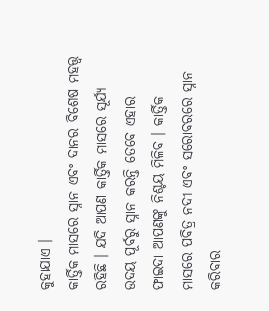କୁହାଯାଏ ।
କାର୍ତ୍ତିକ ମାସରେ ସ୍ନାନ ଏବଂ ଦାନର ବିଶେଷ ମହତ୍ତ୍ୱ ରହିଛି । ଯଦି ଆପଣ କାର୍ତ୍ତିକ ମାସରେ ସୂର୍ଯ୍ୟ ଉଦୟ ପୂର୍ବରୁ ସ୍ନାନ କରନ୍ତି ତେବେ ଏହାର ଫାଇଦା ଆପଣଙ୍କୁ ନିଶ୍ଚୟ ମିଳିବ । କାର୍ତ୍ତିକ ମାସରେ ପବିତ୍ର ନଦୀ ଏବଂ ସରୋବରରେ ସ୍ନାନ କରିବାର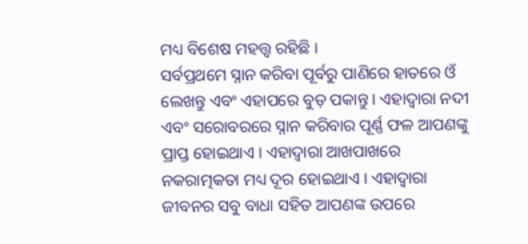ମଧ୍ୟ ବିଶେଷ ମହତ୍ତ୍ୱ ରହିଛି ।
ସର୍ବପ୍ରଥମେ ସ୍ନାନ କରିବା ପୂର୍ବରୁ ପାଣିରେ ହାତରେ ଓଁ ଲେଖନ୍ତୁ ଏବଂ ଏହାପରେ ବୁଡ଼ ପକାନ୍ତୁ । ଏହାଦ୍ବାରା ନଦୀ ଏବଂ ସରୋବରରେ ସ୍ନାନ କରିବାର ପୂର୍ଣ୍ଣ ଫଳ ଆପଣଙ୍କୁ ପ୍ରାପ୍ତ ହୋଇଥାଏ । ଏହାଦ୍ବାରା ଆଖପାଖରେ ନକରାତ୍ମକତା ମଧ୍ୟ ଦୂର ହୋଇଥାଏ । ଏହାଦ୍ବାରା ଜୀବନର ସବୁ ବାଧା ସହିତ ଆପଣଙ୍କ ଉପରେ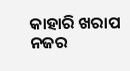କାହାରି ଖରାପ ନଜର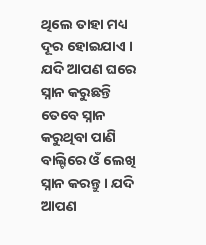ଥିଲେ ତାହା ମଧ୍ୟ ଦୂର ହୋଇଯାଏ ।
ଯଦି ଆପଣ ଘରେ ସ୍ନାନ କରୁଛନ୍ତି ତେବେ ସ୍ନାନ କରୁଥିବା ପାଣି ବାଲ୍ଟିରେ ଓଁ ଲେଖି ସ୍ନାନ କରନ୍ତୁ । ଯଦି ଆପଣ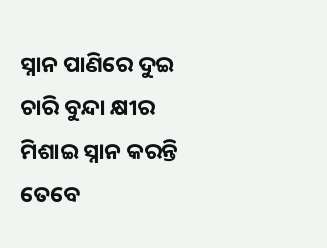ସ୍ନାନ ପାଣିରେ ଦୁଇ ଚାରି ବୁନ୍ଦା କ୍ଷୀର ମିଶାଇ ସ୍ନାନ କରନ୍ତି ତେବେ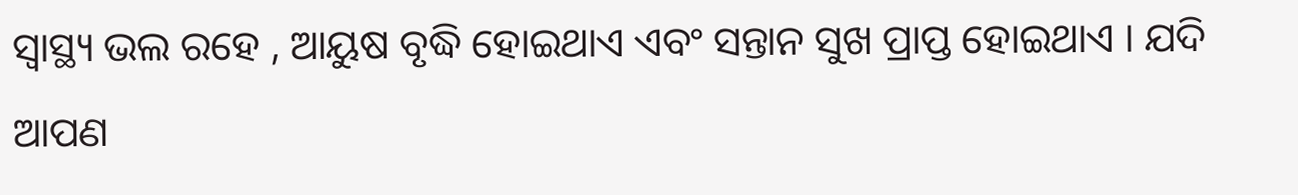ସ୍ୱାସ୍ଥ୍ୟ ଭଲ ରହେ , ଆୟୁଷ ବୃଦ୍ଧି ହୋଇଥାଏ ଏବଂ ସନ୍ତାନ ସୁଖ ପ୍ରାପ୍ତ ହୋଇଥାଏ । ଯଦି ଆପଣ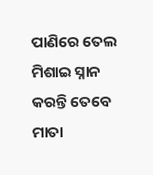ପାଣିରେ ତେଲ ମିଶାଇ ସ୍ନାନ କରନ୍ତି ତେବେ ମାତା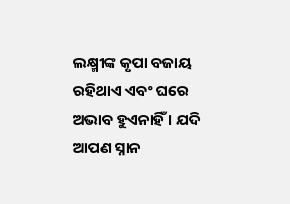ଲକ୍ଷ୍ମୀଙ୍କ କୃପା ବଜାୟ ରହିଥାଏ ଏବଂ ଘରେ ଅଭାବ ହୁଏନାହିଁ । ଯଦି ଆପଣ ସ୍ନାନ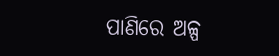ପାଣିରେ ଅଳ୍ପ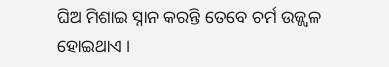ଘିଅ ମିଶାଇ ସ୍ନାନ କରନ୍ତି ତେବେ ଚର୍ମ ଉଜ୍ଜ୍ୱଳ ହୋଇଥାଏ ।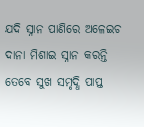ଯଦି ସ୍ନାନ ପାଣିରେ ଅଳେଇଚ ଦାନା ମିଶାଇ ସ୍ନାନ କରନ୍ତି ତେବେ ସୁଖ ସମୃଦ୍ଧି ପାପ୍ତ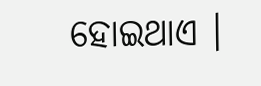ହୋଇଥାଏ ।